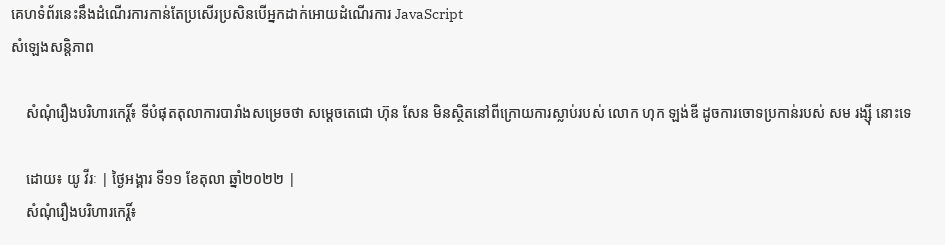គេហទំព័រនេះនឹងដំណើរការកាន់តែប្រសើរប្រសិនបើអ្នកដាក់អោយដំណើរការ JavaScript
សំឡេងសន្តិភាព

    សំណុំរឿងបរិហារកេរ្តិ៍៖ ទីបំផុតតុលាការបារាំងសម្រេចថា សម្តេចតេជោ ហ៊ុន សែន មិនស្ថិតនៅពីក្រោយការស្លាប់របស់ លោក ហុក ឡង់ឌី ដូចការចោទប្រកាន់របស់ សម រង្ស៊ី នោះទេ

    ដោយ៖ យូ វីរៈ | ថ្ងៃអង្គារ ទី១១ ខែតុលា ឆ្នាំ២០២២ |
    សំណុំរឿងបរិហារកេរ្តិ៍៖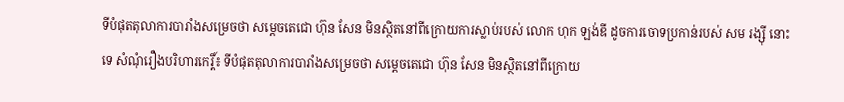ទីបំផុតតុលាការបារាំងសម្រេចថា សម្តេចតេជោ ហ៊ុន សែន មិនស្ថិតនៅពីក្រោយការស្លាប់របស់ លោក ហុក ឡង់ឌី ដូចការចោទប្រកាន់របស់ សម រង្ស៊ី នោះទេ សំណុំរឿងបរិហារកេរ្តិ៍៖ ទីបំផុតតុលាការបារាំងសម្រេចថា សម្តេចតេជោ ហ៊ុន សែន មិនស្ថិតនៅពីក្រោយ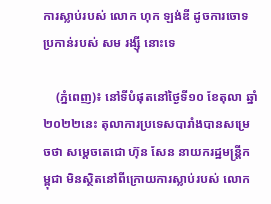ការស្លាប់របស់ លោក ហុក ឡង់ឌី ដូចការចោទប្រកាន់របស់ សម រង្ស៊ី នោះទេ

    (ភ្នំពេញ)៖ នៅទីបំផុតនៅថ្ងៃទី១០ ខែតុលា ឆ្នាំ២០២២នេះ តុលាការប្រទេសបារាំងបានសម្រេចថា សម្តេចតេជោ ហ៊ុន សែន នាយករដ្ឋមន្រ្តីកម្ពុជា មិនស្ថិតនៅពីក្រោយការស្លាប់របស់ លោក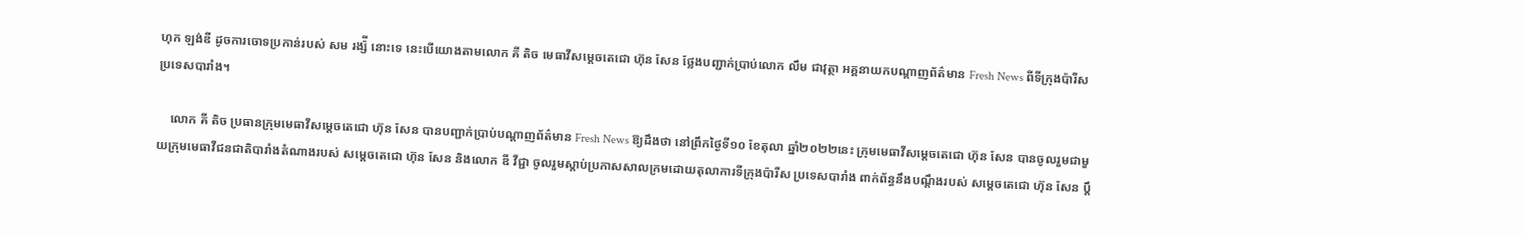ហុក ឡង់ឌី ដូចការចោទប្រកាន់របស់ សម រង្ស៉ី នោះទេ នេះបើយោងតាមលោក គី តិច មេធាវីសម្តេចតេជោ ហ៊ុន សែន ថ្លែងបញ្ជាក់ប្រាប់លោក លឹម ជាវុត្ថា អគ្គនាយកបណ្តាញព័ត៌មាន Fresh News ពីទីក្រុងប៉ារីស ប្រទេសបារាំង។

    លោក គី តិច ប្រធានក្រុមមេធាវីសម្តេចតេជោ ហ៊ុន សែន បានបញ្ជាក់ប្រាប់បណ្តាញព័ត៌មាន Fresh News ឱ្យដឹងថា នៅព្រឹកថ្ងៃទី១០ ខែតុលា ឆ្នាំ២០២២នេះ ក្រុមមេធាវីសម្តេចតេជោ ហ៊ុន សែន បានចូលរួមជាមួយក្រុមមេធាវីជនជាតិបារាំងតំណាងរបស់ សម្តេចតេជោ ហ៊ុន សែន និងលោក ឌី វីជ្ជា ចូលរួមស្តាប់ប្រកាសសាលក្រមដោយតុលាការទីក្រុងប៉ារីស ប្រទេសបារាំង ពាក់ព័ន្ធនឹងបណ្តឹងរបស់ សម្តេចតេជោ ហ៊ុន សែន ប្តឹ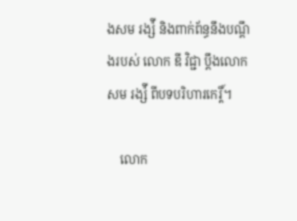ងសម រង្ស៉ី និងពាក់ព័ន្ធនឹងបណ្តឹងរបស់ លោក ឌី វិជ្ជា ប្តឹងលោក សម រង្ស៉ី ពីបទបរិហារកេរ្តិ៍។

    លោក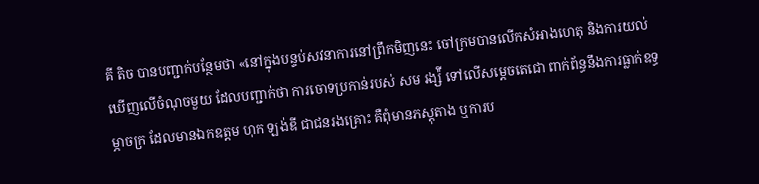គី តិច បានបញ្ជាក់បន្ថែមថា «នៅក្នុងបន្ទប់សវនាការនៅព្រឹកមិញនេះ ចៅក្រមបានលើកសំអាងហេតុ និងការយល់ឃើញលើចំណុចមួយ ដែលបញ្ជាក់ថា ការចោទប្រកាន់របស់ សម រង្ស៉ី ទៅលើសម្តេចតេជោ ពាក់ព័ន្ធនឹងការធ្លាក់ឧទ្ធម្ភាចក្រ ដែលមានឯកឧត្តម ហុក ឡង់ឌី ជាជនរងគ្រោះ គឺពុំមានភស្តុតាង ឬការប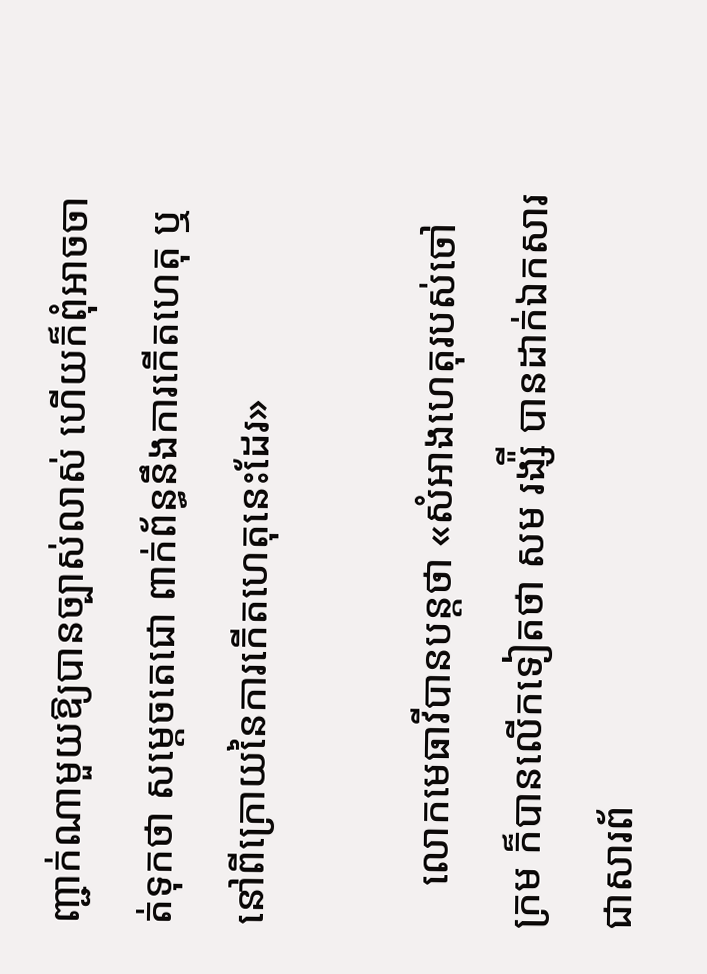ញ្ជាក់ណាមួយឱ្យបានច្បាស់លាស់ ហើយក៏ពុំអាចចាត់ទុកថា សម្តេចតេជោ ពាក់ព័ន្ធនឹងការកើតហេតុ ឬនៅពីក្រោយនៃការកើតហេតុនេះដែរ»

    លោកមេធាវីបានបន្តថា «សំអាងហេតុរបស់ចៅក្រម ក៏បានលើកទៀតថា សម រង្ស៉ី បានដាក់ឯកសារ ជាសារព័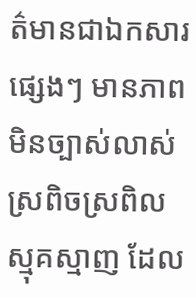ត៌មានជាឯកសារផ្សេងៗ មានភាពមិនច្បាស់លាស់ ស្រពិចស្រពិលស្មុគស្មាញ ដែល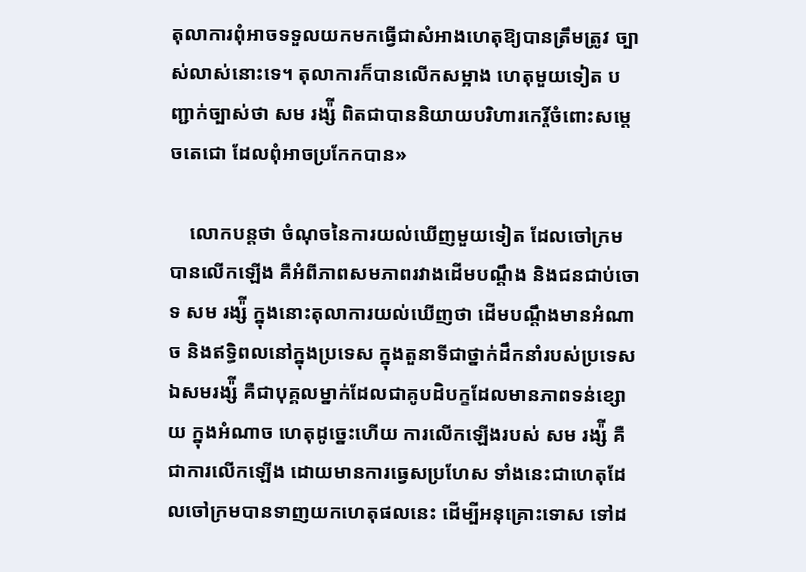តុលាការពុំអាចទទួលយកមកធ្វើជាសំអាងហេតុឱ្យបានត្រឹមត្រូវ ច្បាស់លាស់នោះទេ។ តុលាការក៏បានលើកសម្អាង ហេតុមួយទៀត បញ្ជាក់ច្បាស់ថា សម រង្ស៉ី ពិតជាបាននិយាយបរិហារកេរ្តិ៍ចំពោះសម្តេចតេជោ ដែលពុំអាចប្រកែកបាន»

    លោកបន្តថា ចំណុចនៃការយល់ឃើញមួយទៀត ដែលចៅក្រមបានលើកឡើង គឺអំពីភាពសមភាពរវាងដើមបណ្តឹង និងជនជាប់ចោទ សម រង្ស៉ី ក្នុងនោះតុលាការយល់ឃើញថា ដើមបណ្តឹងមានអំណាច និងឥទ្ធិពលនៅក្នុងប្រទេស ក្នុងតួនាទីជាថ្នាក់ដឹកនាំរបស់ប្រទេស ឯសមរង្ស៉ី គឺជាបុគ្គលម្នាក់ដែលជាគូបដិបក្ខដែលមានភាពទន់ខ្សោយ ក្នុងអំណាច ហេតុដូច្នេះហើយ ការលើកឡើងរបស់ សម រង្ស៉ី គឺជាការលើកឡើង ដោយមានការធ្វេសប្រហែស ទាំងនេះជាហេតុដែលចៅក្រមបានទាញយកហេតុផលនេះ ដើម្បីអនុគ្រោះទោស ទៅដ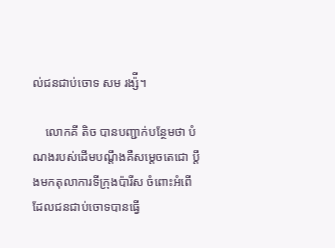ល់ជនជាប់ចោទ សម រង្ស៉ី។

    លោកគី តិច បានបញ្ជាក់បន្ថែមថា បំណងរបស់ដើមបណ្តឹងគឺសម្តេចតេជោ ប្តឹងមកតុលាការទីក្រុងប៉ារីស ចំពោះអំពើដែលជនជាប់ចោទបានធ្វើ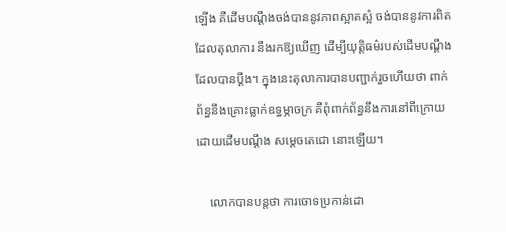ឡើង គឺដើមបណ្តឹងចង់បាននូវភាពស្អាតស្អំ ចង់បាននូវការពិតដែលតុលាការ នឹងរកឱ្យឃើញ ដើម្បីយុត្តិធម៌របស់ដើមបណ្តឹងដែលបានប្តឹង។ ក្នុងនេះតុលាការបានបញ្ជាក់រួចហើយថា ពាក់ព័ន្ធនឹងគ្រោះធ្លាក់ឧទ្ធម្ភាចក្រ គឺពុំពាក់ព័ន្ធនឹងការនៅពីក្រោយដោយដើមបណ្តឹង សម្តេចតេជោ នោះឡើយ។

    លោកបានបន្តថា ការចោទប្រកាន់ដោ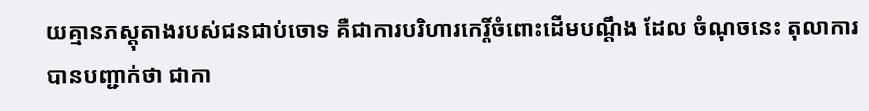យគ្មានភស្តុតាងរបស់ជនជាប់ចោទ គឺជាការបរិហារកេរ្តិ៍ចំពោះដើមបណ្តឹង ដែល ចំណុចនេះ តុលាការបានបញ្ជាក់ថា ជាកា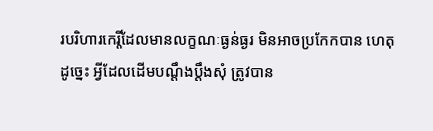របរិហារកេរ្តិ៍ដែលមានលក្ខណៈធ្ងន់ធ្ងរ មិនអាចប្រកែកបាន ហេតុដូច្នេះ អ្វីដែលដើមបណ្តឹងប្តឹងសុំ ត្រូវបាន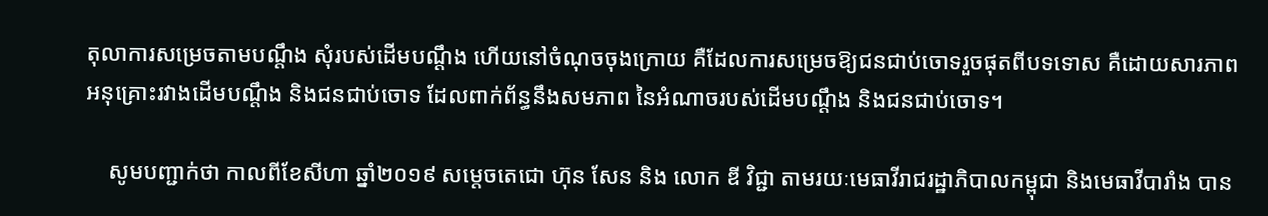តុលាការសម្រេចតាមបណ្តឹង សុំរបស់ដើមបណ្តឹង ហើយនៅចំណុចចុងក្រោយ គឺដែលការសម្រេចឱ្យជនជាប់ចោទរួចផុតពីបទទោស គឺដោយសារភាពអនុគ្រោះរវាងដើមបណ្តឹង និងជនជាប់ចោទ ដែលពាក់ព័ន្ធនឹងសមភាព នៃអំណាចរបស់ដើមបណ្តឹង និងជនជាប់ចោទ។

    សូមបញ្ជាក់ថា កាលពីខែសីហា ឆ្នាំ២០១៩ សម្តេចតេជោ ហ៊ុន សែន និង លោក ឌី វិជ្ជា តាមរយៈមេធាវីរាជរដ្ឋាភិបាលកម្ពុជា និងមេធាវីបារាំង បាន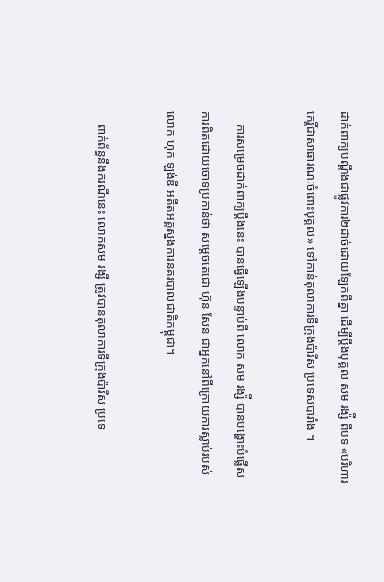ដាក់ពាក្យបណ្តឹងជាផ្លូវការ២ដាច់ដោយឡែកពីគ្នា ដើម្បីប្តឹងបុគ្គល សម រង្ស៉ី ពីបទ «បរិហារកេរ្តិ៍ជាសាធារណៈចំពោះបុគ្គល» ទៅកាន់តុលាការទីក្រុងប៉ារីស ប្រទេសបារាំង ។

    ការសម្រេចដាក់ពាក្យប្តឹងនេះ បានធ្វើឡើងបន្ទាប់ពី លោក សម រង្ស៉ី បានបង្ហោះបំផ្លើសការពិតដោយចោទប្រកាន់ថា សម្តេចតេជោ ហ៊ុន សែន ជាអ្នកនៅពីក្រោយការស្លាប់របស់ លោក ហុក ឡង់ឌី អតីតអគ្គស្នងការនគរបាលជាតិកម្ពុជា។

    ពាក់ព័ន្ធនឹងករណីនេះ លោកសម រង្សី ត្រូវបានតុលាការទីក្រុងប៉ារីស ប្រទេ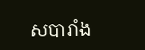សបារាំង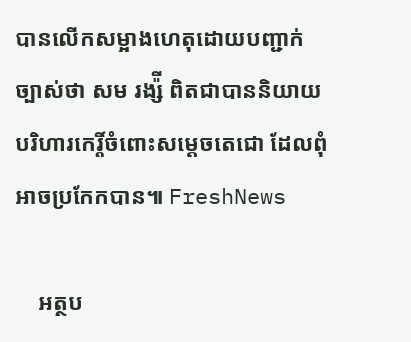បានលើកសម្អាងហេតុដោយបញ្ជាក់ច្បាស់ថា សម រង្ស៉ី ពិតជាបាននិយាយបរិហារកេរ្តិ៍ចំពោះសម្តេចតេជោ ដែលពុំអាចប្រកែកបាន៕ FreshNews

    អត្ថប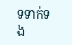ទទាក់ទង